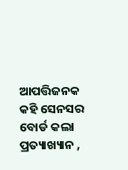ଆପତ୍ତିଜନକ କହି ସେନସର ବୋର୍ଡ କଲା ପ୍ରତ୍ୟାଖ୍ୟାନ ,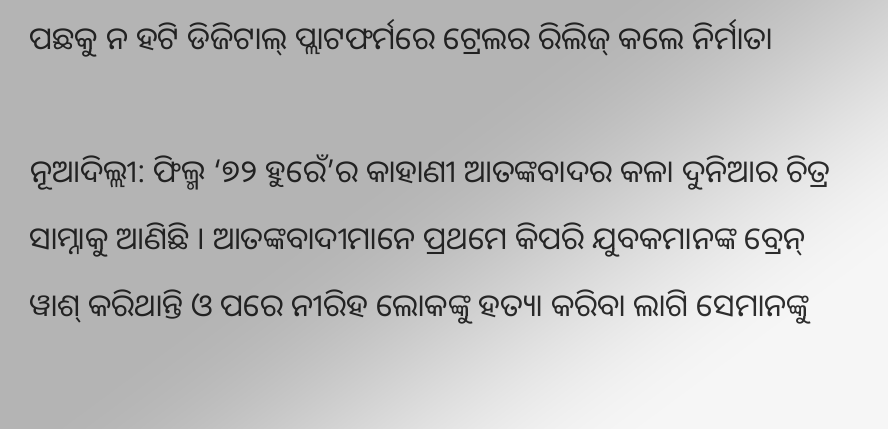ପଛକୁ ନ ହଟି ଡିଜିଟାଲ୍ ପ୍ଲାଟଫର୍ମରେ ଟ୍ରେଲର ରିଲିଜ୍ କଲେ ନିର୍ମାତା

ନୂଆଦିଲ୍ଲୀ: ଫିଲ୍ମ ‘୭୨ ହୁରେଁ’ର କାହାଣୀ ଆତଙ୍କବାଦର କଳା ଦୁନିଆର ଚିତ୍ର ସାମ୍ନାକୁ ଆଣିଛି । ଆତଙ୍କବାଦୀମାନେ ପ୍ରଥମେ କିପରି ଯୁବକମାନଙ୍କ ବ୍ରେନ୍ ୱାଶ୍ କରିଥାନ୍ତି ଓ ପରେ ନୀରିହ ଲୋକଙ୍କୁ ହତ୍ୟା କରିବା ଲାଗି ସେମାନଙ୍କୁ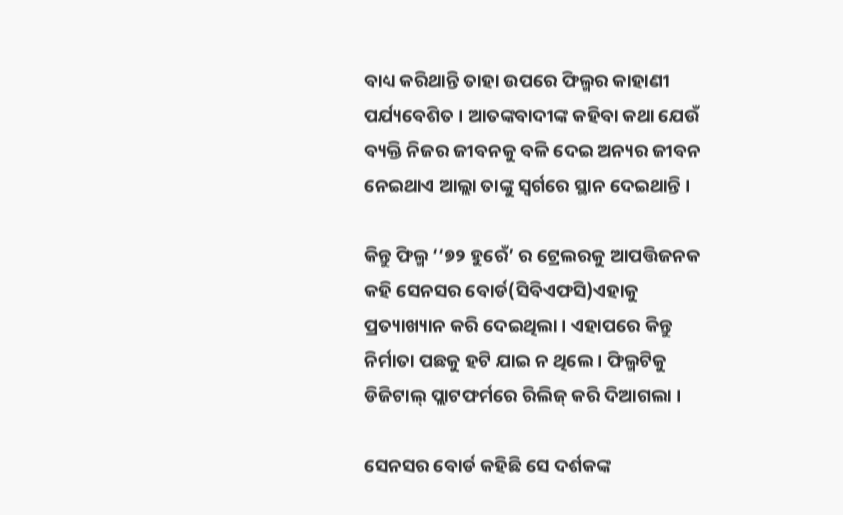ବାଧ୍ୟ କରିଥାନ୍ତି ତାହା ଉପରେ ଫିଲ୍ମର କାହାଣୀ ପର୍ଯ୍ୟବେଶିତ । ଆତଙ୍କବାଦୀଙ୍କ କହିବା କଥା ଯେଉଁ ବ୍ୟକ୍ତି ନିଜର ଜୀବନକୁ ବଳି ଦେଇ ଅନ୍ୟର ଜୀବନ ନେଇଥାଏ ଆଲ୍ଲା ତାଙ୍କୁ ସ୍ୱର୍ଗରେ ସ୍ଥାନ ଦେଇଥାନ୍ତି ।

କିନ୍ତୁ ଫିଲ୍ମ ‘‘୭୨ ହୁରେଁ’ ର ଟ୍ରେଲରକୁ ଆପତ୍ତିଜନକ କହି ସେନସର ବୋର୍ଡ(ସିବିଏଫସି)ଏହାକୁ ପ୍ରତ୍ୟାଖ୍ୟାନ କରି ଦେଇଥିଲା । ଏହାପରେ କିନ୍ତୁ ନିର୍ମାତା ପଛକୁ ହଟି ଯାଇ ନ ଥିଲେ । ଫିଲ୍ମଟିକୁ ଡିଜିଟାଲ୍ ପ୍ଲାଟଫର୍ମରେ ରିଲିଜ୍ କରି ଦିଆଗଲା ।

ସେନସର ବୋର୍ଡ କହିଛି ସେ ଦର୍ଶକଙ୍କ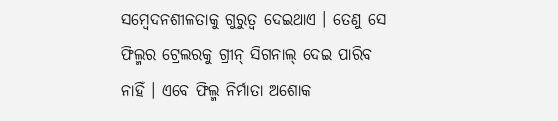ସମ୍ବେଦନଶୀଳତାକୁ ଗୁରୁତ୍ୱ ଦେଇଥାଏ । ତେଣୁ ସେ ଫିଲ୍ମର ଟ୍ରେଲରକୁ ଗ୍ରୀନ୍ ସିଗନାଲ୍ ଦେଇ ପାରିବ ନାହିଁ । ଏବେ ଫିଲ୍ମ ନିର୍ମାତା ଅଶୋକ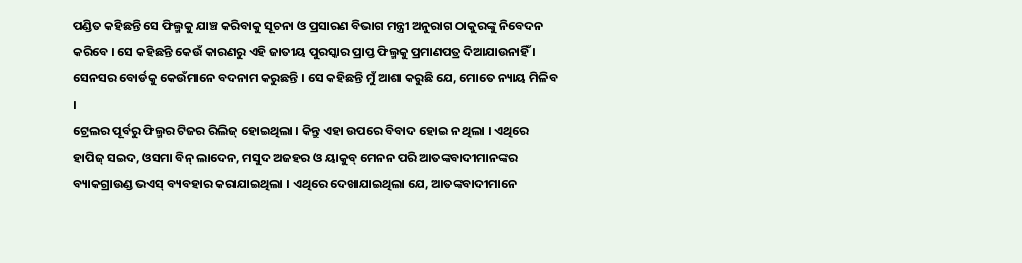ପଣ୍ଡିତ କହିଛନ୍ତି ସେ ଫିଲ୍ମକୁ ଯାଞ୍ଚ କରିବାକୁ ସୂଚନା ଓ ପ୍ରସାରଣ ବିଭାଗ ମନ୍ତ୍ରୀ ଅନୁରାଗ ଠାକୁରଙ୍କୁ ନିବେଦନ କରିବେ । ସେ କହିଛନ୍ତି କେଉଁ କାରଣରୁ ଏହି ଜାତୀୟ ପୁରସ୍କାର ପ୍ରାପ୍ତ ଫିଲ୍ମକୁ ପ୍ରମାଣପତ୍ର ଦିଆଯାଉନାହିଁ । ସେନସର ବୋର୍ଡକୁ କେଉଁମାନେ ବଦନାମ କରୁଛନ୍ତି । ସେ କହିଛନ୍ତି ମୁଁ ଆଶା କରୁଛି ଯେ, ମୋତେ ନ୍ୟାୟ ମିଳିବ ।
ଟ୍ରେଲର ପୂର୍ବରୁ ଫିଲ୍ମର ଟିଜର ରିଲିଜ୍ ହୋଇଥିଲା । କିନ୍ତୁ ଏହା ଉପରେ ବିବାଦ ହୋଇ ନ ଥିଲା । ଏଥିରେ ହାପିଜ୍ ସଇଦ, ଓସମା ବିନ୍ ଲାଦେନ, ମସୁଦ ଅଜହର ଓ ୟାକୁବ୍ ମେନନ ପରି ଆତଙ୍କବାଦୀମାନଙ୍କର ବ୍ୟାକଗ୍ରାଉଣ୍ଡ ଭଏସ୍ ବ୍ୟବହାର କରାଯାଇଥିଲା । ଏଥିରେ ଦେଖାଯାଇଥିଲା ଯେ, ଆତଙ୍କବାଦୀମାନେ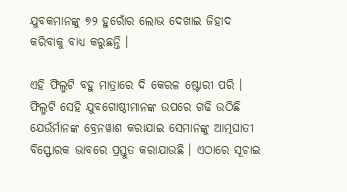ଯୁବକମାନଙ୍କୁ ୭୨ ହୁରୋଁର ଲୋଭ ଦେଖାଇ ଜିହାଦ କରିବାକୁ ବାଧ୍ୟ କରୁଛନ୍ତି ।

ଏହି ଫିଲ୍ମଟି ବହୁ ମାତ୍ରାରେ ଦି କେରଳ ଷ୍ଟୋରୀ ପରି । ଫିଲ୍ମଟି ସେହି ଯୁବଗୋଷ୍ଠୀମାନଙ୍କ ଉପରେ ଗଢି ଉଠିଛି ଯେଉଁର୍ମାନଙ୍କ ବ୍ରେନୱାଶ କରାଯାଇ ସେମାନଙ୍କୁ ଆତ୍ମଘାତୀ ବିସ୍ଫୋରକ ଭାବରେ ପ୍ରସ୍ତୁତ କରାଯାଉଛି । ଏଠାରେ ସୂଚାଇ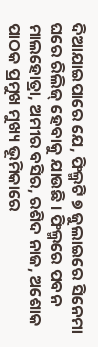ଦିଆଯାଇପାରେ ଯେ, ଫିଲ୍ମଟି ୭ ଜୁଲାଇରେ ସିନେମା ଘରେ ରିଲିଜ୍ ହେବାକୁ ଯାଉଛି । ଫିଲ୍ମରେ ପବନ ମାଲହୋତ୍ରା, ଅମୀର ବସିର, ରଶିଦ ନାଜ, ଅଶୋକ ପାଠକ ପ୍ରମୁଖ ମୁଖ୍ୟ ଭୂମିକାରେ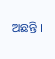ଅଛନ୍ତି ।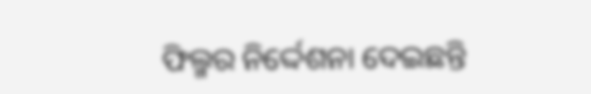ଫିଲ୍ମର ନିର୍ଦ୍ଦେଶନା ଦେଇଛନ୍ତି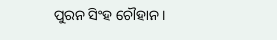ପୁରନ ସିଂହ ଚୌହାନ ।